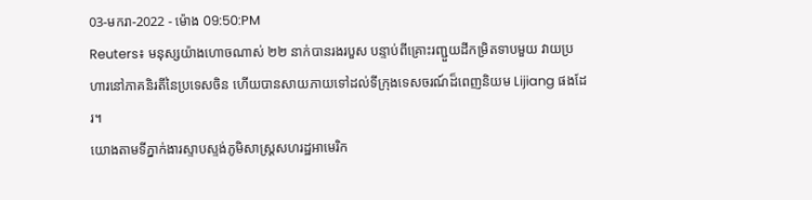03-មករា-2022 - ម៉ោង 09:50:PM
Reuters៖ មនុស្សយ៉ាងហោចណាស់ ២២ នាក់បានរងរបួស បន្ទាប់ពីគ្រោះរញ្ជួយដីកម្រិតទាបមួយ វាយប្រហារនៅភាគនិរតីនៃប្រទេសចិន ហើយបានសាយភាយទៅដល់ទីក្រុងទេសចរណ៍ដ៏ពេញនិយម Lijiang ផងដែរ។
យោងតាមទីភ្នាក់ងារស្ទាបស្ទង់ភូមិសាស្ត្រសហរដ្ឋអាមេរិក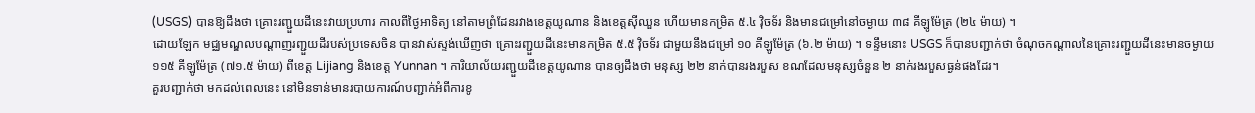(USGS) បានឱ្យដឹងថា គ្រោះរញ្ជួយដីនេះវាយប្រហារ កាលពីថ្ងៃអាទិត្យ នៅតាមព្រំដែនរវាងខេត្តយូណាន និងខេត្តស៊ីឈួន ហើយមានកម្រិត ៥.៤ វ៉ិចទ័រ និងមានជម្រៅនៅចម្ងាយ ៣៨ គីឡូម៉ែត្រ (២៤ ម៉ាយ) ។
ដោយឡែក មជ្ឈមណ្ឌលបណ្តាញរញ្ជួយដីរបស់ប្រទេសចិន បានវាស់ស្ទង់ឃើញថា គ្រោះរញ្ជួយដីនេះមានកម្រិត ៥.៥ វ៉ិចទ័រ ជាមួយនឹងជម្រៅ ១០ គីឡូម៉ែត្រ (៦.២ ម៉ាយ) ។ ទន្ទឹមនោះ USGS ក៏បានបញ្ជាក់ថា ចំណុចកណ្តាលនៃគ្រោះរញ្ជួយដីនេះមានចម្ងាយ ១១៥ គីឡូម៉ែត្រ (៧១.៥ ម៉ាយ) ពីខេត្ត Lijiang និងខេត្ត Yunnan ។ ការិយាល័យរញ្ជួយដីខេត្តយូណាន បានឲ្យដឹងថា មនុស្ស ២២ នាក់បានរងរបួស ខណដែលមនុស្សចំនួន ២ នាក់រងរបួសធ្ងន់ផងដែរ។
គួរបញ្ជាក់ថា មកដល់ពេលនេះ នៅមិនទាន់មានរបាយការណ៍បញ្ជាក់អំពីការខូ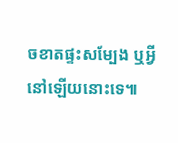ចខាតផ្ទះសម្បែង ឬអ្វីនៅឡើយនោះទេ៕